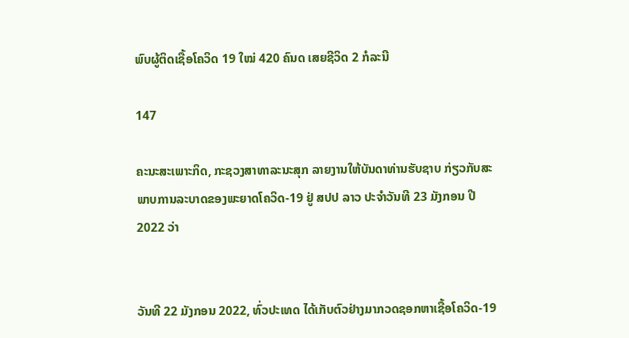ພົບຜູ້ຕິດເຊື້ອໂຄວິດ 19 ໃໝ່ 420 ຄົນດ ເສຍຊີວິດ 2 ກໍລະນີ

147

ຄະນະສະເພາະກິດ, ກະຊວງສາທາລະນະສຸກ ລາຍງານໃຫ້ບັນດາທ່ານຮັບຊາບ ກ່ຽວກັບສະພາບການລະບາດຂອງພະຍາດໂຄວິດ-19 ຢູ່ ສປປ ລາວ ປະຈໍາວັນທີ 23 ມັງກອນ ປີ 2022 ວ່າ


ວັນທີ 22 ມັງກອນ 2022, ທົ່ວປະເທດ ໄດ້ເກັບຕົວຢ່າງມາກວດຊອກຫາເຊື້ອໂຄວິດ-19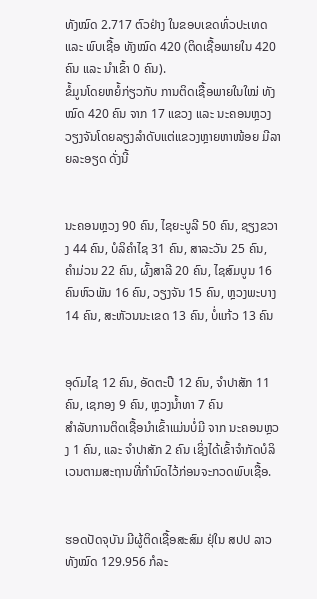ທັງໝົດ 2.717 ຕົວຢ່າງ ໃນຂອບເຂດທົ່ວປະເທດ ແລະ ພົບເຊື້ອ ທັງໝົດ 420 (ຕິດເຊື້ອພາຍໃນ 420 ຄົນ ແລະ ນໍາເຂົ້າ 0 ຄົນ).
ຂໍ້ມູນໂດຍຫຍໍ້ກ່ຽວກັບ ການຕິດເຊື້ອພາຍໃນໃໝ່ ທັງໝົດ 420 ຄົນ ຈາກ 17 ແຂວງ ແລະ ນະຄອນຫຼວງວຽງຈັນໂດຍລຽງລຳດັບແຕ່ແຂວງຫຼາຍຫາໜ້ອຍ ມີລາຍລະອຽດ ດັ່ງນີ້


ນະຄອນຫຼວງ 90 ຄົນ, ໄຊຍະບູລີ 50 ຄົນ, ຊຽງຂວາງ 44 ຄົນ, ບໍລິຄໍາໄຊ 31 ຄົນ, ສາລະວັນ 25 ຄົນ, ຄໍາມ່ວນ 22 ຄົນ, ຜົ້ງສາລີ 20 ຄົນ, ໄຊສົມບູນ 16 ຄົນຫົວພັນ 16 ຄົນ, ວຽງຈັນ 15 ຄົນ, ຫຼວງພະບາງ 14 ຄົນ, ສະຫັວນນະເຂດ 13 ຄົນ, ບໍ່ແກ້ວ 13 ຄົນ


ອຸດົມໄຊ 12 ຄົນ, ອັດຕະປື 12 ຄົນ, ຈໍາປາສັກ 11 ຄົນ, ເຊກອງ 9 ຄົນ, ຫຼວງນໍ້າທາ 7 ຄົນ
ສໍາລັບການຕິດເຊື້ອນໍາເຂົ້າແມ່ນບໍ່ມີ ຈາກ ນະຄອນຫຼວງ 1 ຄົນ, ແລະ ຈຳປາສັກ 2 ຄົນ ເຊິ່ງໄດ້ເຂົ້າຈຳກັດບໍລິເວນຕາມສະຖານທີ່ກຳນົດໄວ້ກ່ອນຈະກວດພົບເຊື້ອ.


ຮອດປັດຈຸບັນ ມີຜູ້ຕິດເຊື້ອສະສົມ ຢຸ່ໃນ ສປປ ລາວ ທັງໝົດ 129.956 ກໍລະ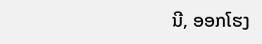ນີ, ອອກໂຮງ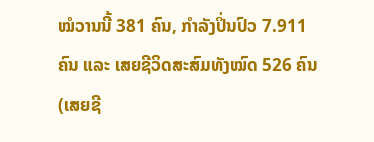ໝໍວານນີ້ 381 ຄົນ, ກຳລັງປິ່ນປົວ 7.911 ຄົນ ແລະ ເສຍຊີວິດສະສົມທັງໝົດ 526 ຄົນ (ເສຍຊີ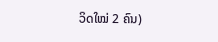ວິດໃໝ່ 2 ຄົນ)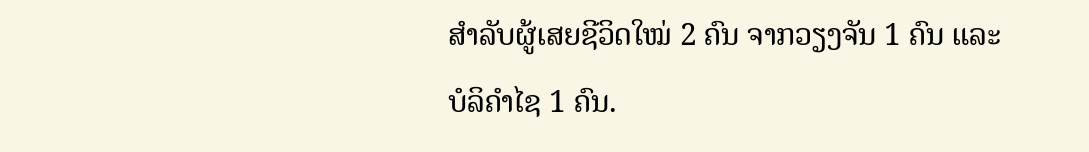ສຳລັບຜູ້ເສຍຊີວິດໃໝ່ 2 ຄົນ ຈາກວຽງຈັນ 1 ຄົນ ແລະ ບໍລິຄໍາໄຊ 1 ຄົນ.